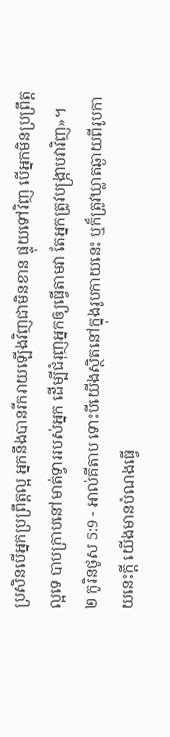ប្រសិនបើអ្នកប្រព្រឹត្តល្អ អ្នកនឹងបានរីករាយឡើងវិញជាមិនខាន ផ្ទុយទៅវិញ បើអ្នកមិនប្រព្រឹត្តល្អទេ បាបក្រាបនៅមាត់ទ្វាររបស់អ្នក ដើម្បីជំរុញអ្នកឲ្យធ្វើតាមវា តែអ្នកត្រូវបង្ក្រាបវាវិញ»។
២ កូរិនថូស 5:9 - អាល់គីតាប ទោះបីយើងស្ថិតនៅក្នុងរូបកាយនេះ ឬក៏ត្រូវឃ្លាតឆ្ងាយពីរូបកាយនេះក្ដី យើងមានបំណងធ្វើ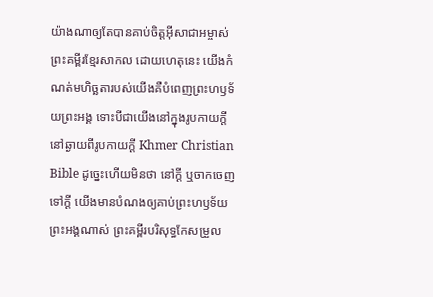យ៉ាងណាឲ្យតែបានគាប់ចិត្តអ៊ីសាជាអម្ចាស់ ព្រះគម្ពីរខ្មែរសាកល ដោយហេតុនេះ យើងកំណត់មហិច្ឆតារបស់យើងគឺបំពេញព្រះហឫទ័យព្រះអង្គ ទោះបីជាយើងនៅក្នុងរូបកាយក្ដី នៅឆ្ងាយពីរូបកាយក្ដី Khmer Christian Bible ដូច្នេះហើយមិនថា នៅក្ដី ឬចាកចេញទៅក្ដី យើងមានបំណងឲ្យគាប់ព្រះហឫទ័យព្រះអង្គណាស់ ព្រះគម្ពីរបរិសុទ្ធកែសម្រួល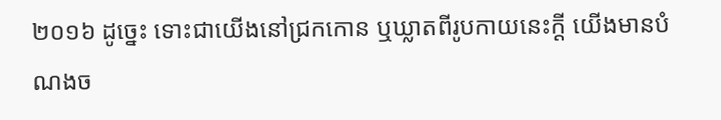២០១៦ ដូច្នេះ ទោះជាយើងនៅជ្រកកោន ឬឃ្លាតពីរូបកាយនេះក្តី យើងមានបំណងច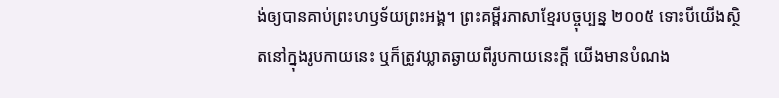ង់ឲ្យបានគាប់ព្រះហឫទ័យព្រះអង្គ។ ព្រះគម្ពីរភាសាខ្មែរបច្ចុប្បន្ន ២០០៥ ទោះបីយើងស្ថិតនៅក្នុងរូបកាយនេះ ឬក៏ត្រូវឃ្លាតឆ្ងាយពីរូបកាយនេះក្ដី យើងមានបំណង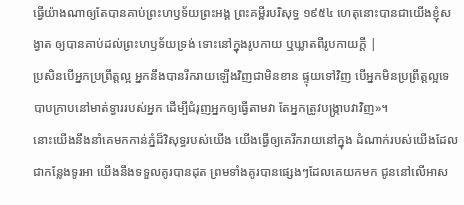ធ្វើយ៉ាងណាឲ្យតែបានគាប់ព្រះហឫទ័យព្រះអង្គ ព្រះគម្ពីរបរិសុទ្ធ ១៩៥៤ ហេតុនោះបានជាយើងខ្ញុំសង្វាត ឲ្យបានគាប់ដល់ព្រះហឫទ័យទ្រង់ ទោះនៅក្នុងរូបកាយ ឬឃ្លាតពីរូបកាយក្តី |
ប្រសិនបើអ្នកប្រព្រឹត្តល្អ អ្នកនឹងបានរីករាយឡើងវិញជាមិនខាន ផ្ទុយទៅវិញ បើអ្នកមិនប្រព្រឹត្តល្អទេ បាបក្រាបនៅមាត់ទ្វាររបស់អ្នក ដើម្បីជំរុញអ្នកឲ្យធ្វើតាមវា តែអ្នកត្រូវបង្ក្រាបវាវិញ»។
នោះយើងនឹងនាំគេមកកាន់ភ្នំដ៏វិសុទ្ធរបស់យើង យើងធ្វើឲ្យគេរីករាយនៅក្នុង ដំណាក់របស់យើងដែលជាកន្លែងទូរអា យើងនឹងទទួលគូរបានដុត ព្រមទាំងគូរបានផ្សេងៗដែលគេយកមក ជូននៅលើអាស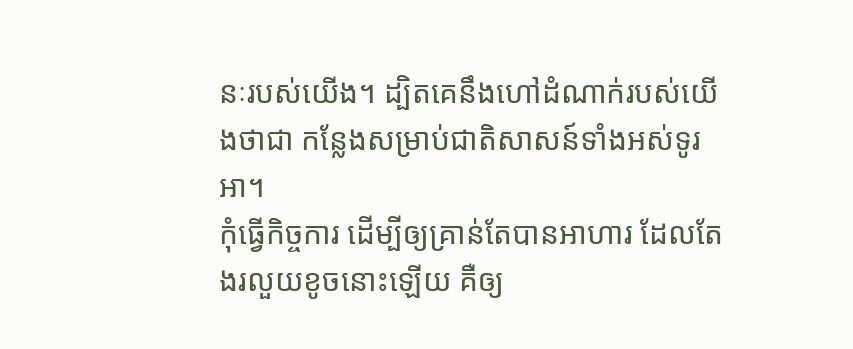នៈរបស់យើង។ ដ្បិតគេនឹងហៅដំណាក់របស់យើងថាជា កន្លែងសម្រាប់ជាតិសាសន៍ទាំងអស់ទូរអា។
កុំធ្វើកិច្ចការ ដើម្បីឲ្យគ្រាន់តែបានអាហារ ដែលតែងរលួយខូចនោះឡើយ គឺឲ្យ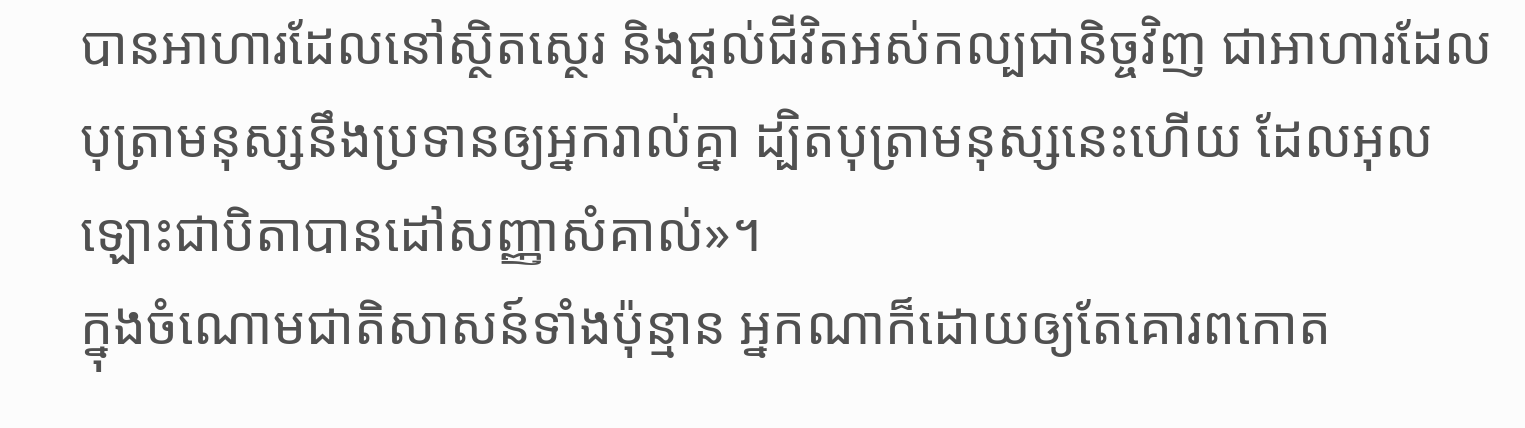បានអាហារដែលនៅស្ថិតស្ថេរ និងផ្ដល់ជីវិតអស់កល្បជានិច្ចវិញ ជាអាហារដែលបុត្រាមនុស្សនឹងប្រទានឲ្យអ្នករាល់គ្នា ដ្បិតបុត្រាមនុស្សនេះហើយ ដែលអុលឡោះជាបិតាបានដៅសញ្ញាសំគាល់»។
ក្នុងចំណោមជាតិសាសន៍ទាំងប៉ុន្មាន អ្នកណាក៏ដោយឲ្យតែគោរពកោត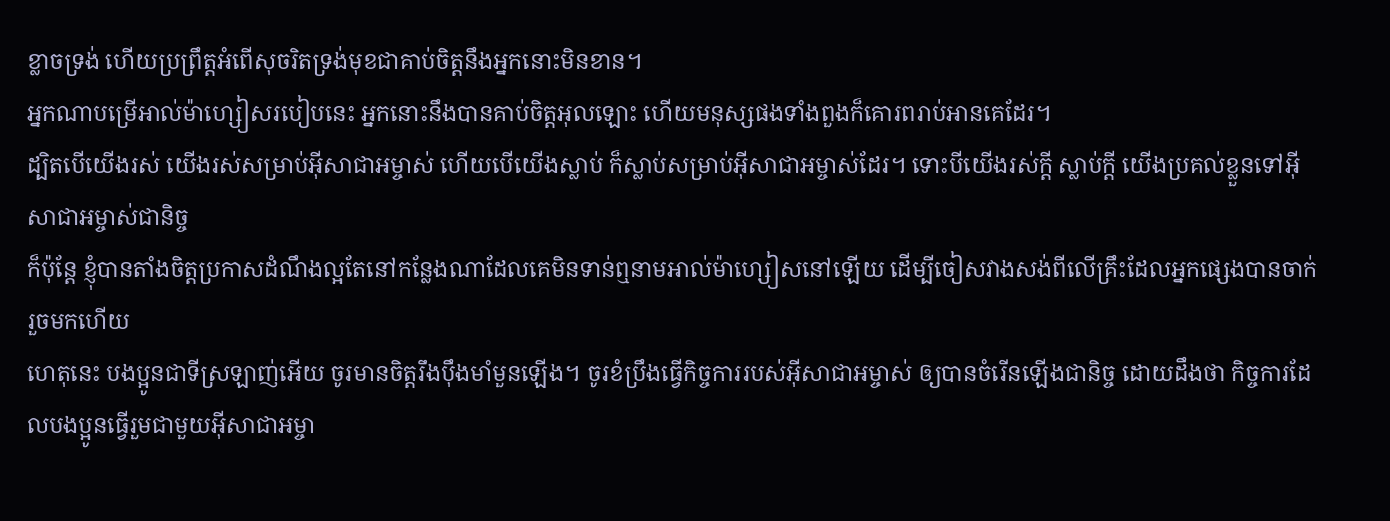ខ្លាចទ្រង់ ហើយប្រព្រឹត្ដអំពើសុចរិតទ្រង់មុខជាគាប់ចិត្តនឹងអ្នកនោះមិនខាន។
អ្នកណាបម្រើអាល់ម៉ាហ្សៀសរបៀបនេះ អ្នកនោះនឹងបានគាប់ចិត្តអុលឡោះ ហើយមនុស្សផងទាំងពួងក៏គោរពរាប់អានគេដែរ។
ដ្បិតបើយើងរស់ យើងរស់សម្រាប់អ៊ីសាជាអម្ចាស់ ហើយបើយើងស្លាប់ ក៏ស្លាប់សម្រាប់អ៊ីសាជាអម្ចាស់ដែរ។ ទោះបីយើងរស់ក្ដី ស្លាប់ក្ដី យើងប្រគល់ខ្លួនទៅអ៊ីសាជាអម្ចាស់ជានិច្ច
ក៏ប៉ុន្ដែ ខ្ញុំបានតាំងចិត្ដប្រកាសដំណឹងល្អតែនៅកន្លែងណាដែលគេមិនទាន់ឮនាមអាល់ម៉ាហ្សៀសនៅឡើយ ដើម្បីចៀសវាងសង់ពីលើគ្រឹះដែលអ្នកផ្សេងបានចាក់រួចមកហើយ
ហេតុនេះ បងប្អូនជាទីស្រឡាញ់អើយ ចូរមានចិត្ដរឹងប៉ឹងមាំមួនឡើង។ ចូរខំប្រឹងធ្វើកិច្ចការរបស់អ៊ីសាជាអម្ចាស់ ឲ្យបានចំរើនឡើងជានិច្ច ដោយដឹងថា កិច្ចការដែលបងប្អូនធ្វើរួមជាមួយអ៊ីសាជាអម្ចា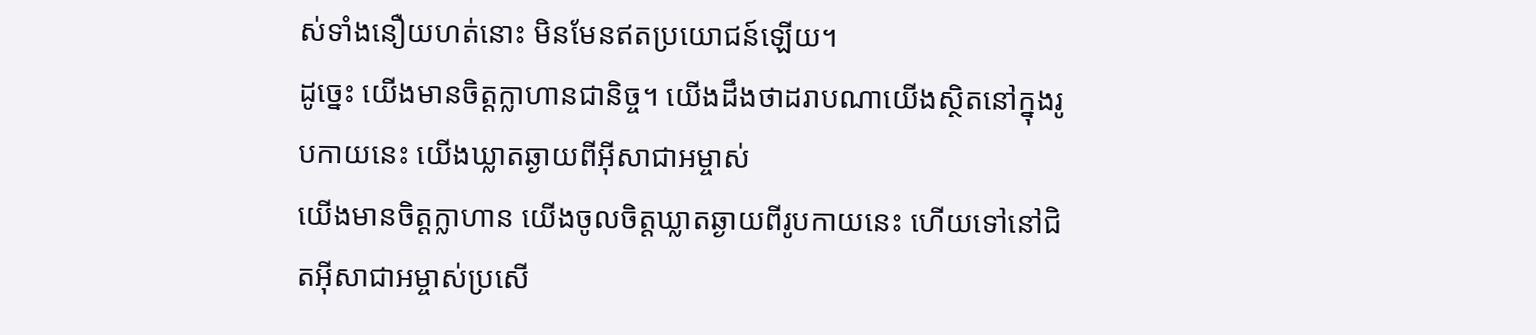ស់ទាំងនឿយហត់នោះ មិនមែនឥតប្រយោជន៍ឡើយ។
ដូច្នេះ យើងមានចិត្ដក្លាហានជានិច្ច។ យើងដឹងថាដរាបណាយើងស្ថិតនៅក្នុងរូបកាយនេះ យើងឃ្លាតឆ្ងាយពីអ៊ីសាជាអម្ចាស់
យើងមានចិត្ដក្លាហាន យើងចូលចិត្ដឃ្លាតឆ្ងាយពីរូបកាយនេះ ហើយទៅនៅជិតអ៊ីសាជាអម្ចាស់ប្រសើ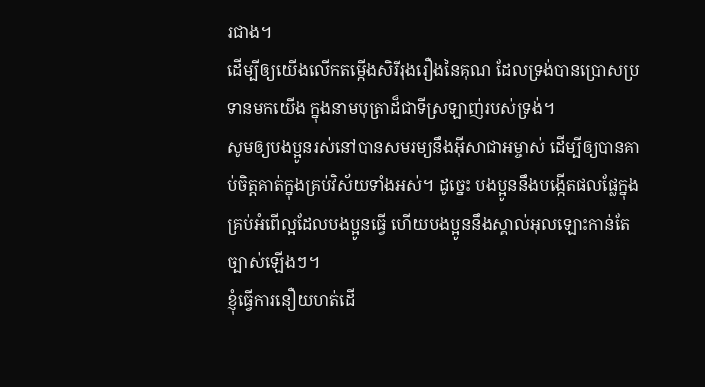រជាង។
ដើម្បីឲ្យយើងលើកតម្កើងសិរីរុងរឿងនៃគុណ ដែលទ្រង់បានប្រោសប្រទានមកយើង ក្នុងនាមបុត្រាដ៏ជាទីស្រឡាញ់របស់ទ្រង់។
សូមឲ្យបងប្អូនរស់នៅបានសមរម្យនឹងអ៊ីសាជាអម្ចាស់ ដើម្បីឲ្យបានគាប់ចិត្តគាត់ក្នុងគ្រប់វិស័យទាំងអស់។ ដូច្នេះ បងប្អូននឹងបង្កើតផលផ្លែក្នុងគ្រប់អំពើល្អដែលបងប្អូនធ្វើ ហើយបងប្អូននឹងស្គាល់អុលឡោះកាន់តែច្បាស់ឡើងៗ។
ខ្ញុំធ្វើការនឿយហត់ដើ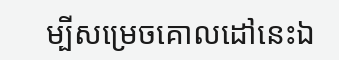ម្បីសម្រេចគោលដៅនេះឯ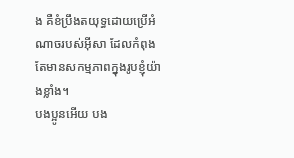ង គឺខំប្រឹងតយុទ្ធដោយប្រើអំណាចរបស់អ៊ីសា ដែលកំពុងតែមានសកម្មភាពក្នុងរូបខ្ញុំយ៉ាងខ្លាំង។
បងប្អូនអើយ បង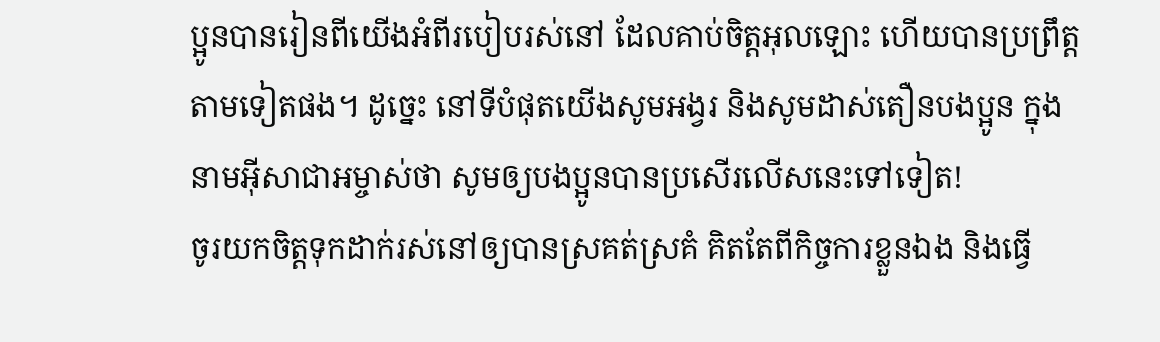ប្អូនបានរៀនពីយើងអំពីរបៀបរស់នៅ ដែលគាប់ចិត្តអុលឡោះ ហើយបានប្រព្រឹត្ដតាមទៀតផង។ ដូច្នេះ នៅទីបំផុតយើងសូមអង្វរ និងសូមដាស់តឿនបងប្អូន ក្នុងនាមអ៊ីសាជាអម្ចាស់ថា សូមឲ្យបងប្អូនបានប្រសើរលើសនេះទៅទៀត!
ចូរយកចិត្ដទុកដាក់រស់នៅឲ្យបានស្រគត់ស្រគំ គិតតែពីកិច្ចការខ្លួនឯង និងធ្វើ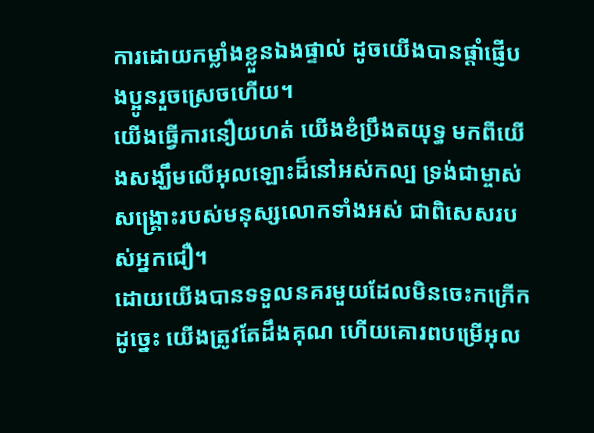ការដោយកម្លាំងខ្លួនឯងផ្ទាល់ ដូចយើងបានផ្ដាំផ្ញើបងប្អូនរួចស្រេចហើយ។
យើងធ្វើការនឿយហត់ យើងខំប្រឹងតយុទ្ធ មកពីយើងសង្ឃឹមលើអុលឡោះដ៏នៅអស់កល្ប ទ្រង់ជាម្ចាស់សង្គ្រោះរបស់មនុស្សលោកទាំងអស់ ជាពិសេសរបស់អ្នកជឿ។
ដោយយើងបានទទួលនគរមួយដែលមិនចេះកក្រើកដូច្នេះ យើងត្រូវតែដឹងគុណ ហើយគោរពបម្រើអុល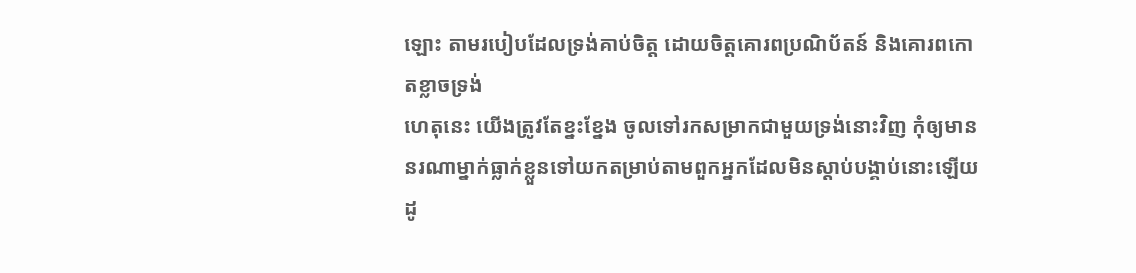ឡោះ តាមរបៀបដែលទ្រង់គាប់ចិត្ត ដោយចិត្ដគោរពប្រណិប័តន៍ និងគោរពកោតខ្លាចទ្រង់
ហេតុនេះ យើងត្រូវតែខ្នះខ្នែង ចូលទៅរកសម្រាកជាមួយទ្រង់នោះវិញ កុំឲ្យមាននរណាម្នាក់ធ្លាក់ខ្លួនទៅយកតម្រាប់តាមពួកអ្នកដែលមិនស្ដាប់បង្គាប់នោះឡើយ
ដូ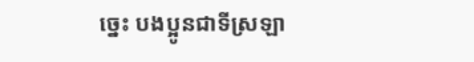ច្នេះ បងប្អូនជាទីស្រឡា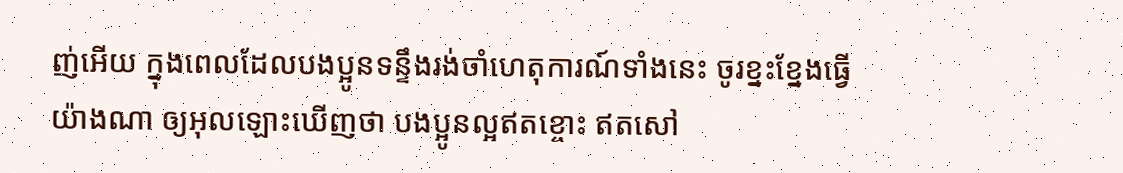ញ់អើយ ក្នុងពេលដែលបងប្អូនទន្ទឹងរង់ចាំហេតុការណ៍ទាំងនេះ ចូរខ្នះខ្នែងធ្វើយ៉ាងណា ឲ្យអុលឡោះឃើញថា បងប្អូនល្អឥតខ្ចោះ ឥតសៅ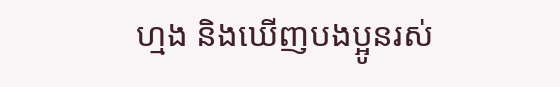ហ្មង និងឃើញបងប្អូនរស់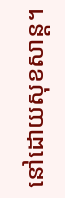នៅដោយសុខសាន្ដ។